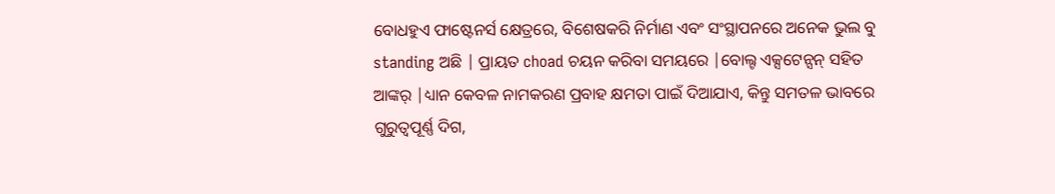ବୋଧହୁଏ ଫାଷ୍ଟେନର୍ସ କ୍ଷେତ୍ରରେ, ବିଶେଷକରି ନିର୍ମାଣ ଏବଂ ସଂସ୍ଥାପନରେ ଅନେକ ଭୁଲ ବୁ standing ଅଛି | ପ୍ରାୟତ choad ଚୟନ କରିବା ସମୟରେ |ବୋଲ୍ଟ ଏକ୍ସଟେନ୍ସନ୍ ସହିତ ଆଙ୍କର୍ |ଧ୍ୟାନ କେବଳ ନାମକରଣ ପ୍ରବାହ କ୍ଷମତା ପାଇଁ ଦିଆଯାଏ, କିନ୍ତୁ ସମତଳ ଭାବରେ ଗୁରୁତ୍ୱପୂର୍ଣ୍ଣ ଦିଗ,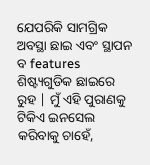ଯେପରିକି ସାମଗ୍ରିକ ଅବସ୍ଥା ଛାଇ ଏବଂ ସ୍ଥାପନ ବ features ଶିଷ୍ଟ୍ୟଗୁଡିକ ଛାଇରେ ରୁହ | ମୁଁ ଏହି ପୁରାଣକୁ ଟିକିଏ ଇନସେଲ କରିବାକୁ ଚାହେଁ,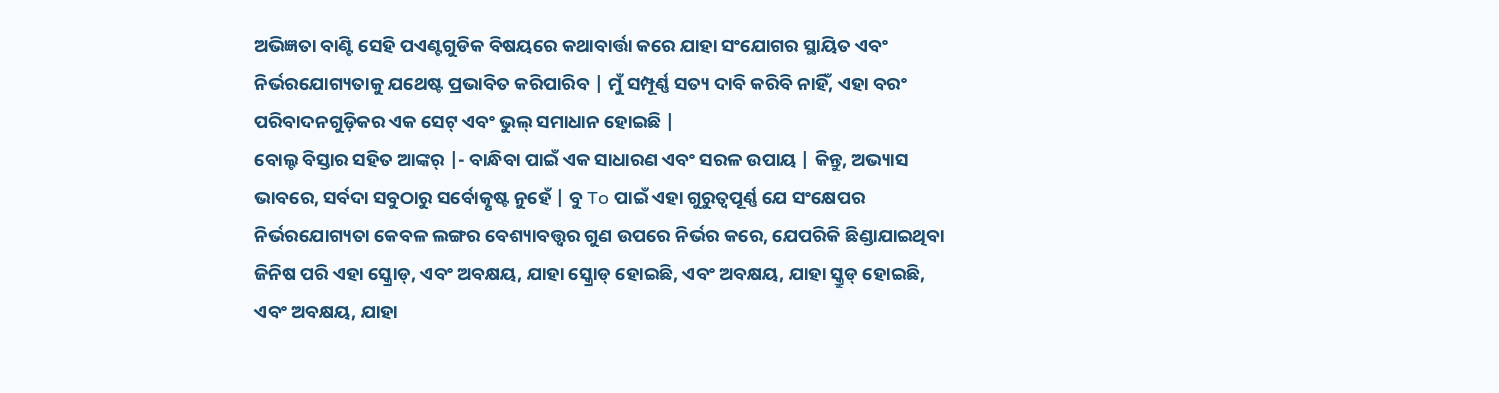ଅଭିଜ୍ଞତା ବାଣ୍ଟି ସେହି ପଏଣ୍ଟଗୁଡିକ ବିଷୟରେ କଥାବାର୍ତ୍ତା କରେ ଯାହା ସଂଯୋଗର ସ୍ଥାୟିତ ଏବଂ ନିର୍ଭରଯୋଗ୍ୟତାକୁ ଯଥେଷ୍ଟ ପ୍ରଭାବିତ କରିପାରିବ | ମୁଁ ସମ୍ପୂର୍ଣ୍ଣ ସତ୍ୟ ଦାବି କରିବି ନାହିଁ, ଏହା ବରଂ ପରିବାଦନଗୁଡ଼ିକର ଏକ ସେଟ୍ ଏବଂ ଭୁଲ୍ ସମାଧାନ ହୋଇଛି |
ବୋଲ୍ଟ ବିସ୍ତାର ସହିତ ଆଙ୍କର୍ |- ବାନ୍ଧିବା ପାଇଁ ଏକ ସାଧାରଣ ଏବଂ ସରଳ ଉପାୟ | କିନ୍ତୁ, ଅଭ୍ୟାସ ଭାବରେ, ସର୍ବଦା ସବୁଠାରୁ ସର୍ବୋତ୍କୃଷ୍ଟ ନୁହେଁ | ବୁ To ପାଇଁ ଏହା ଗୁରୁତ୍ୱପୂର୍ଣ୍ଣ ଯେ ସଂକ୍ଷେପର ନିର୍ଭରଯୋଗ୍ୟତା କେବଳ ଲଙ୍ଗର ବେଶ୍ୟାବତ୍ତ୍ୱର ଗୁଣ ଉପରେ ନିର୍ଭର କରେ, ଯେପରିକି ଛିଣ୍ଡାଯାଇଥିବା ଜିନିଷ ପରି ଏହା ସ୍କ୍ରୋଡ୍, ଏବଂ ଅବକ୍ଷୟ, ଯାହା ସ୍କ୍ରୋଡ୍ ହୋଇଛି, ଏବଂ ଅବକ୍ଷୟ, ଯାହା ସ୍କ୍ରୁଡ୍ ହୋଇଛି, ଏବଂ ଅବକ୍ଷୟ, ଯାହା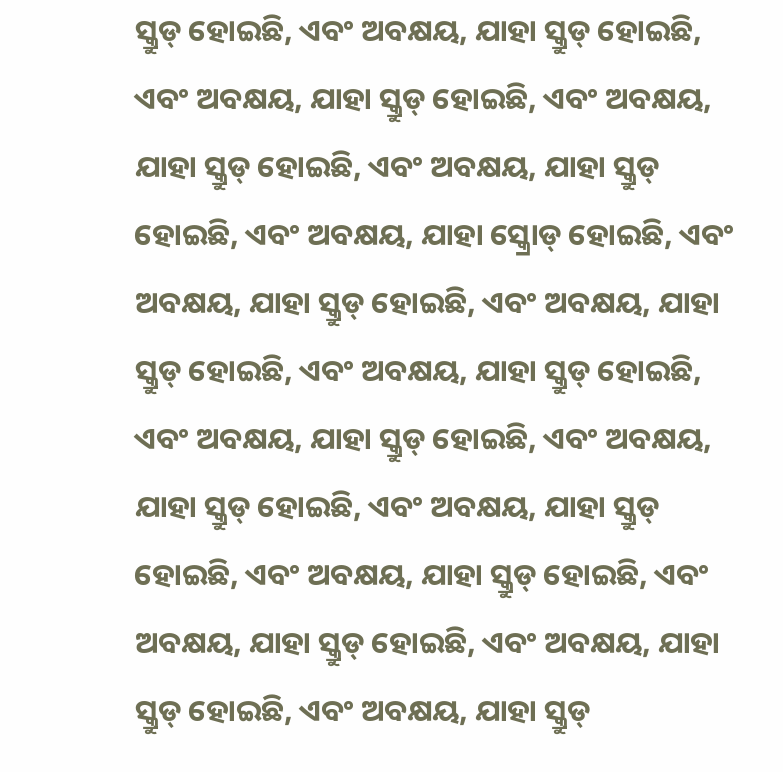ସ୍କ୍ରୁଡ୍ ହୋଇଛି, ଏବଂ ଅବକ୍ଷୟ, ଯାହା ସ୍କ୍ରୁଡ୍ ହୋଇଛି, ଏବଂ ଅବକ୍ଷୟ, ଯାହା ସ୍କ୍ରୁଡ୍ ହୋଇଛି, ଏବଂ ଅବକ୍ଷୟ, ଯାହା ସ୍କ୍ରୁଡ୍ ହୋଇଛି, ଏବଂ ଅବକ୍ଷୟ, ଯାହା ସ୍କ୍ରୁଡ୍ ହୋଇଛି, ଏବଂ ଅବକ୍ଷୟ, ଯାହା ସ୍କ୍ରୋଡ୍ ହୋଇଛି, ଏବଂ ଅବକ୍ଷୟ, ଯାହା ସ୍କ୍ରୁଡ୍ ହୋଇଛି, ଏବଂ ଅବକ୍ଷୟ, ଯାହା ସ୍କ୍ରୁଡ୍ ହୋଇଛି, ଏବଂ ଅବକ୍ଷୟ, ଯାହା ସ୍କ୍ରୁଡ୍ ହୋଇଛି, ଏବଂ ଅବକ୍ଷୟ, ଯାହା ସ୍କ୍ରୁଡ୍ ହୋଇଛି, ଏବଂ ଅବକ୍ଷୟ, ଯାହା ସ୍କ୍ରୁଡ୍ ହୋଇଛି, ଏବଂ ଅବକ୍ଷୟ, ଯାହା ସ୍କ୍ରୁଡ୍ ହୋଇଛି, ଏବଂ ଅବକ୍ଷୟ, ଯାହା ସ୍କ୍ରୁଡ୍ ହୋଇଛି, ଏବଂ ଅବକ୍ଷୟ, ଯାହା ସ୍କ୍ରୁଡ୍ ହୋଇଛି, ଏବଂ ଅବକ୍ଷୟ, ଯାହା ସ୍କ୍ରୁଡ୍ ହୋଇଛି, ଏବଂ ଅବକ୍ଷୟ, ଯାହା ସ୍କ୍ରୁଡ୍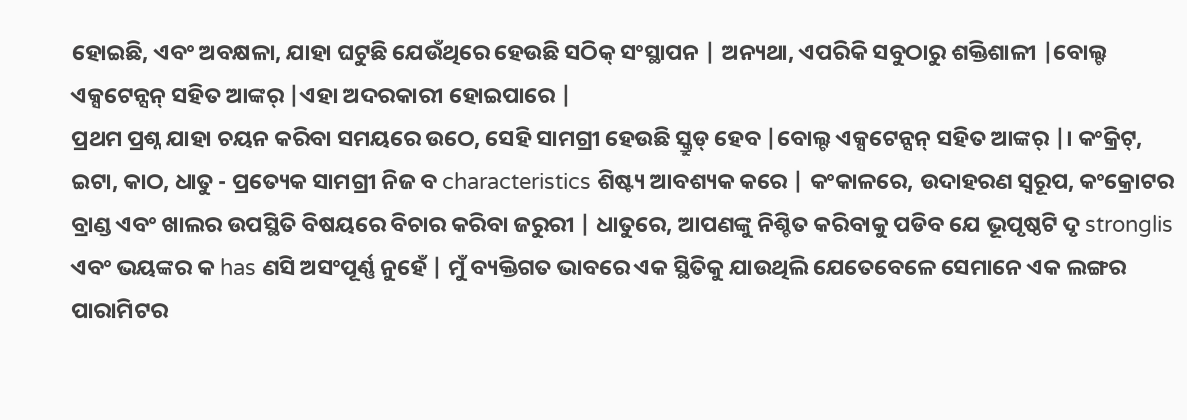ହୋଇଛି, ଏବଂ ଅବକ୍ଷଳା, ଯାହା ଘଟୁଛି ଯେଉଁଥିରେ ହେଉଛି ସଠିକ୍ ସଂସ୍ଥାପନ | ଅନ୍ୟଥା, ଏପରିକି ସବୁଠାରୁ ଶକ୍ତିଶାଳୀ |ବୋଲ୍ଟ ଏକ୍ସଟେନ୍ସନ୍ ସହିତ ଆଙ୍କର୍ |ଏହା ଅଦରକାରୀ ହୋଇପାରେ |
ପ୍ରଥମ ପ୍ରଶ୍ନ ଯାହା ଚୟନ କରିବା ସମୟରେ ଉଠେ, ସେହି ସାମଗ୍ରୀ ହେଉଛି ସ୍କ୍ରୁଡ୍ ହେବ |ବୋଲ୍ଟ ଏକ୍ସଟେନ୍ସନ୍ ସହିତ ଆଙ୍କର୍ |। କଂକ୍ରିଟ୍, ଇଟା, କାଠ, ଧାତୁ - ପ୍ରତ୍ୟେକ ସାମଗ୍ରୀ ନିଜ ବ characteristics ଶିଷ୍ଟ୍ୟ ଆବଶ୍ୟକ କରେ | କଂକାଳରେ, ଉଦାହରଣ ସ୍ୱରୂପ, କଂକ୍ରୋଟର ବ୍ରାଣ୍ଡ ଏବଂ ଖାଲର ଉପସ୍ଥିତି ବିଷୟରେ ବିଚାର କରିବା ଜରୁରୀ | ଧାତୁରେ, ଆପଣଙ୍କୁ ନିଶ୍ଚିତ କରିବାକୁ ପଡିବ ଯେ ଭୂପୃଷ୍ଠଟି ଦୃ stronglis ଏବଂ ଭୟଙ୍କର କ has ଣସି ଅସଂପୂର୍ଣ୍ଣ ନୁହେଁ | ମୁଁ ବ୍ୟକ୍ତିଗତ ଭାବରେ ଏକ ସ୍ଥିତିକୁ ଯାଉଥିଲି ଯେତେବେଳେ ସେମାନେ ଏକ ଲଙ୍ଗର ପାରାମିଟର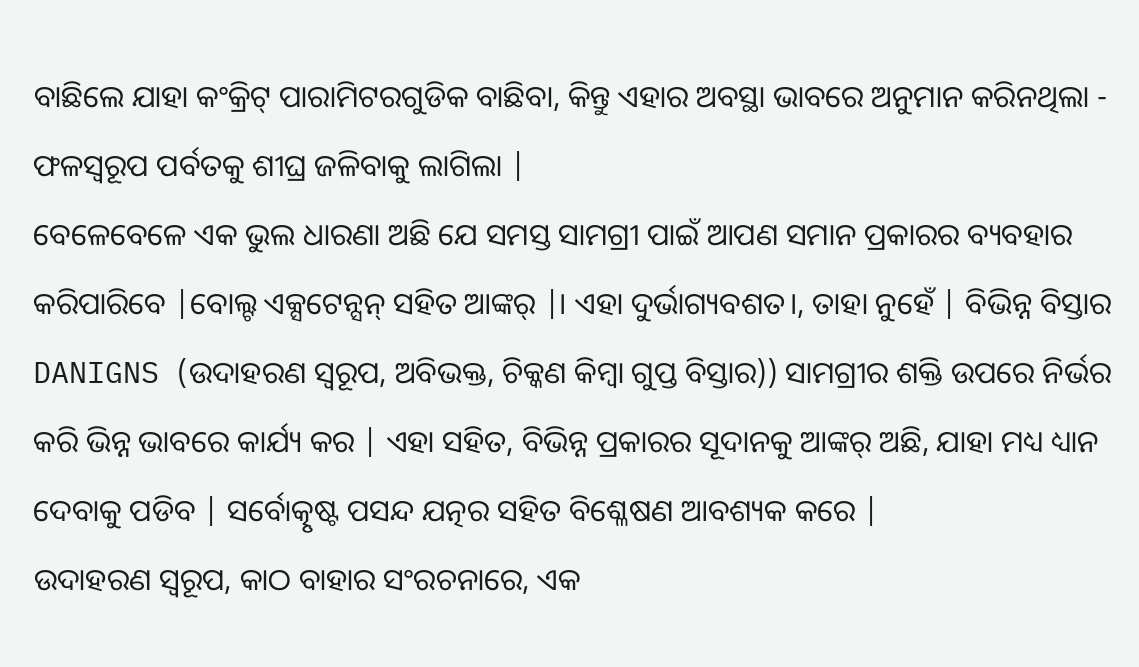ବାଛିଲେ ଯାହା କଂକ୍ରିଟ୍ ପାରାମିଟରଗୁଡିକ ବାଛିବା, କିନ୍ତୁ ଏହାର ଅବସ୍ଥା ଭାବରେ ଅନୁମାନ କରିନଥିଲା - ଫଳସ୍ୱରୂପ ପର୍ବତକୁ ଶୀଘ୍ର ଜଳିବାକୁ ଲାଗିଲା |
ବେଳେବେଳେ ଏକ ଭୁଲ ଧାରଣା ଅଛି ଯେ ସମସ୍ତ ସାମଗ୍ରୀ ପାଇଁ ଆପଣ ସମାନ ପ୍ରକାରର ବ୍ୟବହାର କରିପାରିବେ |ବୋଲ୍ଟ ଏକ୍ସଟେନ୍ସନ୍ ସହିତ ଆଙ୍କର୍ |। ଏହା ଦୁର୍ଭାଗ୍ୟବଶତ।, ତାହା ନୁହେଁ | ବିଭିନ୍ନ ବିସ୍ତାର DANIGNS (ଉଦାହରଣ ସ୍ୱରୂପ, ଅବିଭକ୍ତ, ଚିକ୍କଣ କିମ୍ବା ଗୁପ୍ତ ବିସ୍ତାର)) ସାମଗ୍ରୀର ଶକ୍ତି ଉପରେ ନିର୍ଭର କରି ଭିନ୍ନ ଭାବରେ କାର୍ଯ୍ୟ କର | ଏହା ସହିତ, ବିଭିନ୍ନ ପ୍ରକାରର ସୂଦାନକୁ ଆଙ୍କର୍ ଅଛି, ଯାହା ମଧ୍ୟ ଧ୍ୟାନ ଦେବାକୁ ପଡିବ | ସର୍ବୋତ୍କୃଷ୍ଟ ପସନ୍ଦ ଯତ୍ନର ସହିତ ବିଶ୍ଳେଷଣ ଆବଶ୍ୟକ କରେ |
ଉଦାହରଣ ସ୍ୱରୂପ, କାଠ ବାହାର ସଂରଚନାରେ, ଏକ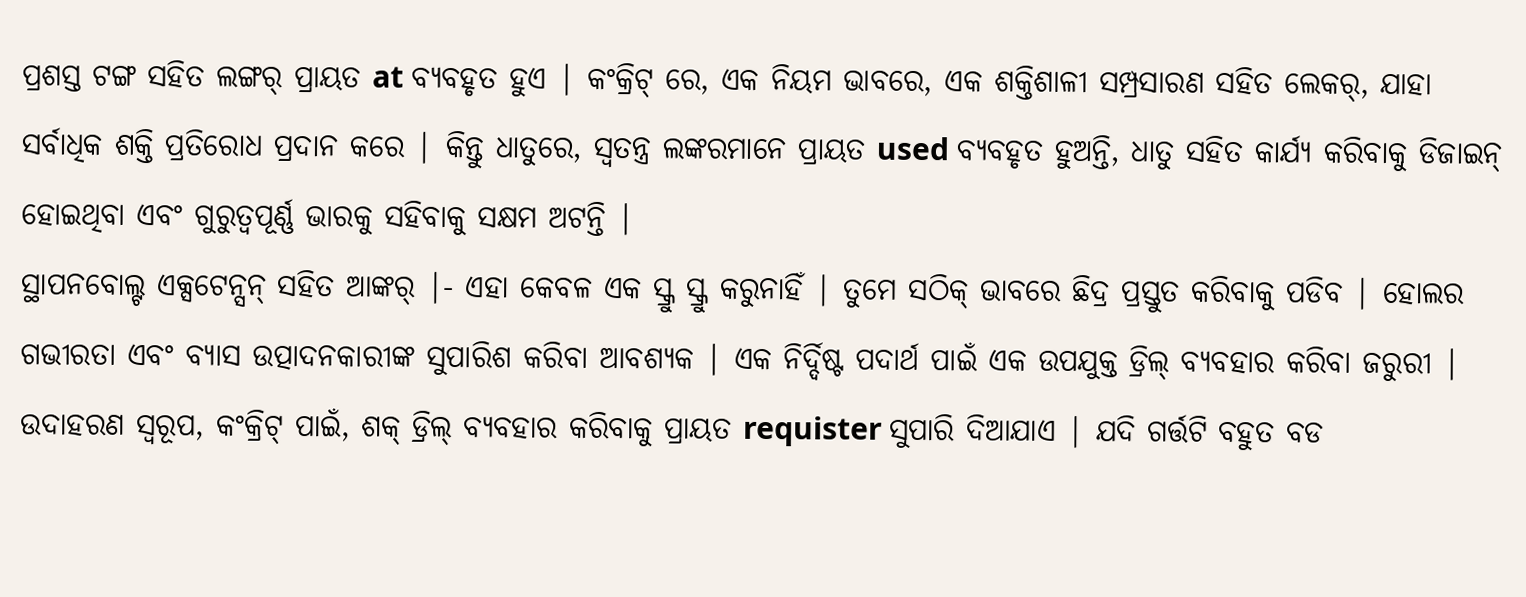ପ୍ରଶସ୍ତ ଟଙ୍ଗ ସହିତ ଲଙ୍ଗର୍ ପ୍ରାୟତ at ବ୍ୟବହୃତ ହୁଏ | କଂକ୍ରିଟ୍ ରେ, ଏକ ନିୟମ ଭାବରେ, ଏକ ଶକ୍ତିଶାଳୀ ସମ୍ପ୍ରସାରଣ ସହିତ ଲେକର୍, ଯାହା ସର୍ବାଧିକ ଶକ୍ତି ପ୍ରତିରୋଧ ପ୍ରଦାନ କରେ | କିନ୍ତୁ ଧାତୁରେ, ସ୍ୱତନ୍ତ୍ର ଲଙ୍କରମାନେ ପ୍ରାୟତ used ବ୍ୟବହୃତ ହୁଅନ୍ତି, ଧାତୁ ସହିତ କାର୍ଯ୍ୟ କରିବାକୁ ଡିଜାଇନ୍ ହୋଇଥିବା ଏବଂ ଗୁରୁତ୍ୱପୂର୍ଣ୍ଣ ଭାରକୁ ସହିବାକୁ ସକ୍ଷମ ଅଟନ୍ତି |
ସ୍ଥାପନବୋଲ୍ଟ ଏକ୍ସଟେନ୍ସନ୍ ସହିତ ଆଙ୍କର୍ |- ଏହା କେବଳ ଏକ ସ୍କ୍ରୁ ସ୍କ୍ରୁ କରୁନାହିଁ | ତୁମେ ସଠିକ୍ ଭାବରେ ଛିଦ୍ର ପ୍ରସ୍ତୁତ କରିବାକୁ ପଡିବ | ହୋଲର ଗଭୀରତା ଏବଂ ବ୍ୟାସ ଉତ୍ପାଦନକାରୀଙ୍କ ସୁପାରିଶ କରିବା ଆବଶ୍ୟକ | ଏକ ନିର୍ଦ୍ଦିଷ୍ଟ ପଦାର୍ଥ ପାଇଁ ଏକ ଉପଯୁକ୍ତ ଡ୍ରିଲ୍ ବ୍ୟବହାର କରିବା ଜରୁରୀ | ଉଦାହରଣ ସ୍ୱରୂପ, କଂକ୍ରିଟ୍ ପାଇଁ, ଶକ୍ ଡ୍ରିଲ୍ ବ୍ୟବହାର କରିବାକୁ ପ୍ରାୟତ requister ସୁପାରି ଦିଆଯାଏ | ଯଦି ଗର୍ତ୍ତଟି ବହୁତ ବଡ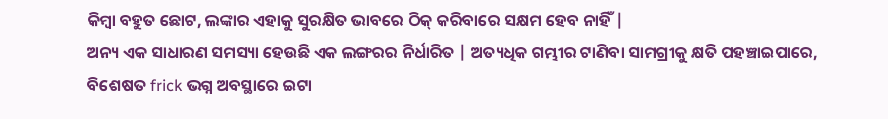କିମ୍ବା ବହୁତ ଛୋଟ, ଲଙ୍କାର ଏହାକୁ ସୁରକ୍ଷିତ ଭାବରେ ଠିକ୍ କରିବାରେ ସକ୍ଷମ ହେବ ନାହିଁ |
ଅନ୍ୟ ଏକ ସାଧାରଣ ସମସ୍ୟା ହେଉଛି ଏକ ଲଙ୍ଗରର ନିର୍ଧାରିତ | ଅତ୍ୟଧିକ ଗମ୍ଭୀର ଟାଣିବା ସାମଗ୍ରୀକୁ କ୍ଷତି ପହଞ୍ଚାଇପାରେ, ବିଶେଷତ frick ଭଗ୍ନ ଅବସ୍ଥାରେ ଇଟା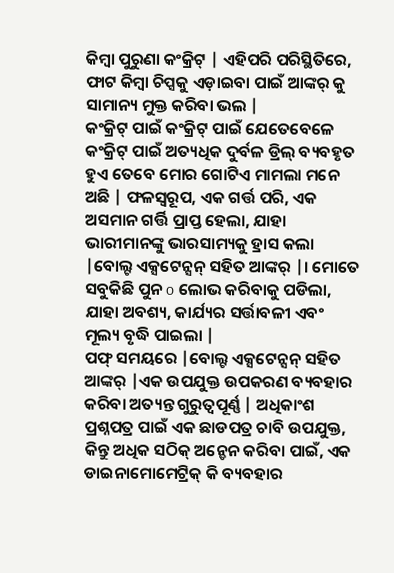କିମ୍ବା ପୁରୁଣା କଂକ୍ରିଟ୍ | ଏହିପରି ପରିସ୍ଥିତିରେ, ଫାଟ କିମ୍ବା ଚିପ୍ସକୁ ଏଡ଼ାଇବା ପାଇଁ ଆଙ୍କର୍ କୁ ସାମାନ୍ୟ ମୁକ୍ତ କରିବା ଭଲ |
କଂକ୍ରିଟ୍ ପାଇଁ କଂକ୍ରିଟ୍ ପାଇଁ ଯେତେବେଳେ କଂକ୍ରିଟ୍ ପାଇଁ ଅତ୍ୟଧିକ ଦୁର୍ବଳ ଡ୍ରିଲ୍ ବ୍ୟବହୃତ ହୁଏ ତେବେ ମୋର ଗୋଟିଏ ମାମଲା ମନେ ଅଛି | ଫଳସ୍ୱରୂପ, ଏକ ଗର୍ତ୍ତ ପରି, ଏକ ଅସମାନ ଗର୍ତ୍ତି ପ୍ରାପ୍ତ ହେଲା, ଯାହା ଭାରୀମାନଙ୍କୁ ଭାରସାମ୍ୟକୁ ହ୍ରାସ କଲା |ବୋଲ୍ଟ ଏକ୍ସଟେନ୍ସନ୍ ସହିତ ଆଙ୍କର୍ |। ମୋତେ ସବୁକିଛି ପୁନ o ଲୋଭ କରିବାକୁ ପଡିଲା, ଯାହା ଅବଶ୍ୟ, କାର୍ଯ୍ୟର ସର୍ତ୍ତାବଳୀ ଏବଂ ମୂଲ୍ୟ ବୃଦ୍ଧି ପାଇଲା |
ପଫ୍ ସମୟରେ |ବୋଲ୍ଟ ଏକ୍ସଟେନ୍ସନ୍ ସହିତ ଆଙ୍କର୍ |ଏକ ଉପଯୁକ୍ତ ଉପକରଣ ବ୍ୟବହାର କରିବା ଅତ୍ୟନ୍ତ ଗୁରୁତ୍ୱପୂର୍ଣ୍ଣ | ଅଧିକାଂଶ ପ୍ରଶ୍ନପତ୍ର ପାଇଁ ଏକ ଛାଡପତ୍ର ଚାବି ଉପଯୁକ୍ତ, କିନ୍ତୁ ଅଧିକ ସଠିକ୍ ଅନ୍ଡେନ କରିବା ପାଇଁ, ଏକ ଡାଇନାମୋମେଟ୍ରିକ୍ କି ବ୍ୟବହାର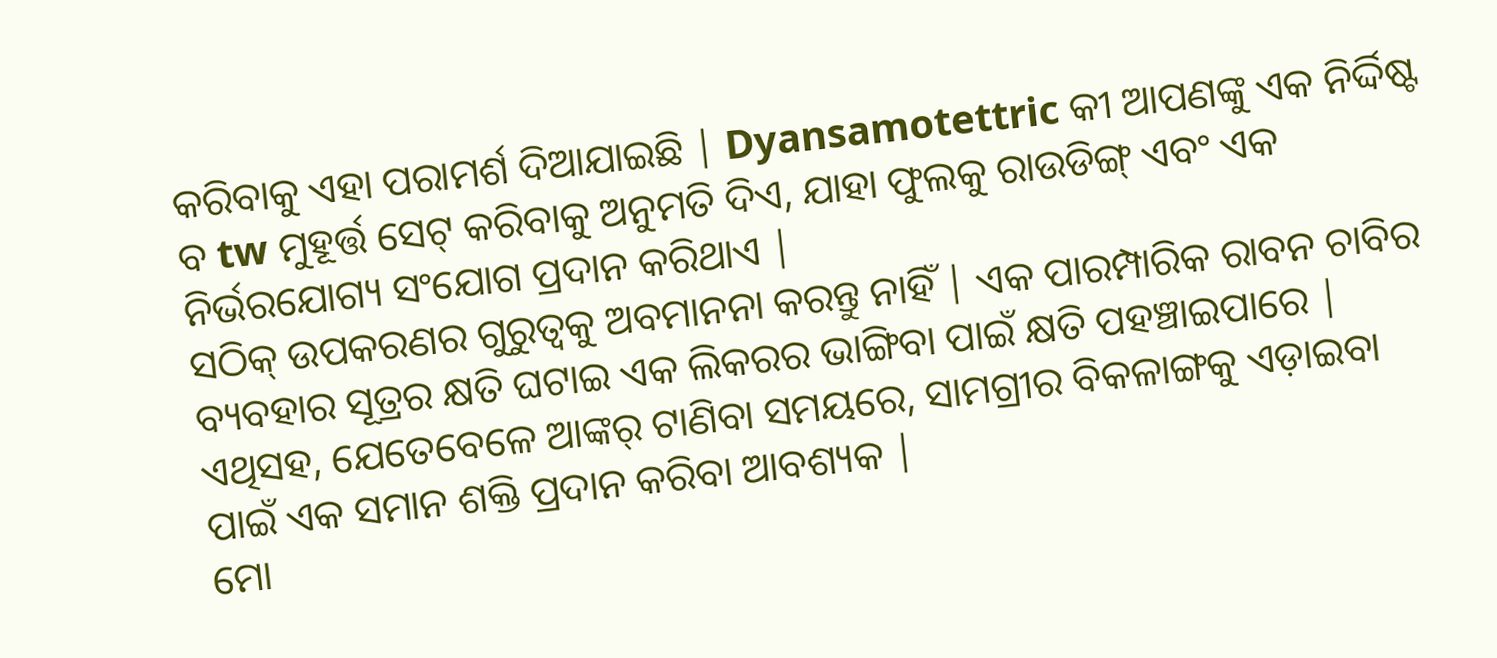କରିବାକୁ ଏହା ପରାମର୍ଶ ଦିଆଯାଇଛି | Dyansamotettric କୀ ଆପଣଙ୍କୁ ଏକ ନିର୍ଦ୍ଦିଷ୍ଟ ବ tw ମୁହୂର୍ତ୍ତ ସେଟ୍ କରିବାକୁ ଅନୁମତି ଦିଏ, ଯାହା ଫୁଲକୁ ରାଉଡିଙ୍ଗ୍ ଏବଂ ଏକ ନିର୍ଭରଯୋଗ୍ୟ ସଂଯୋଗ ପ୍ରଦାନ କରିଥାଏ |
ସଠିକ୍ ଉପକରଣର ଗୁରୁତ୍ୱକୁ ଅବମାନନା କରନ୍ତୁ ନାହିଁ | ଏକ ପାରମ୍ପାରିକ ରାବନ ଚାବିର ବ୍ୟବହାର ସୂତ୍ରର କ୍ଷତି ଘଟାଇ ଏକ ଲିକରର ଭାଙ୍ଗିବା ପାଇଁ କ୍ଷତି ପହଞ୍ଚାଇପାରେ | ଏଥିସହ, ଯେତେବେଳେ ଆଙ୍କର୍ ଟାଣିବା ସମୟରେ, ସାମଗ୍ରୀର ବିକଳାଙ୍ଗକୁ ଏଡ଼ାଇବା ପାଇଁ ଏକ ସମାନ ଶକ୍ତି ପ୍ରଦାନ କରିବା ଆବଶ୍ୟକ |
ମୋ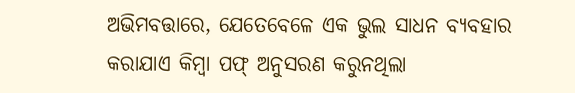ଅଭିମବତ୍ତାରେ, ଯେତେବେଳେ ଏକ ଭୁଲ ସାଧନ ବ୍ୟବହାର କରାଯାଏ କିମ୍ବା ପଫ୍ ଅନୁସରଣ କରୁନଥିଲା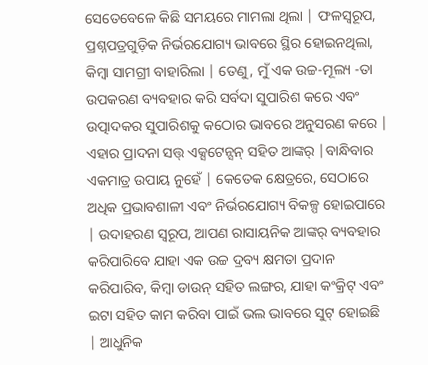ସେତେବେଳେ କିଛି ସମୟରେ ମାମଲା ଥିଲା | ଫଳସ୍ୱରୂପ, ପ୍ରଶ୍ନପତ୍ରଗୁଡ଼ିକ ନିର୍ଭରଯୋଗ୍ୟ ଭାବରେ ସ୍ଥିର ହୋଇନଥିଲା, କିମ୍ବା ସାମଗ୍ରୀ ବାହାରିଲା | ତେଣୁ, ମୁଁ ଏକ ଉଚ୍ଚ-ମୂଲ୍ୟ -ତା ଉପକରଣ ବ୍ୟବହାର କରି ସର୍ବଦା ସୁପାରିଶ କରେ ଏବଂ ଉତ୍ପାଦକର ସୁପାରିଶକୁ କଠୋର ଭାବରେ ଅନୁସରଣ କରେ |
ଏହାର ପ୍ରାଦନା ସତ୍ତ୍ ଏକ୍ସଟେନ୍ସନ୍ ସହିତ ଆଙ୍କର୍ |ବାନ୍ଧିବାର ଏକମାତ୍ର ଉପାୟ ନୁହେଁ | କେତେକ କ୍ଷେତ୍ରରେ, ସେଠାରେ ଅଧିକ ପ୍ରଭାବଶାଳୀ ଏବଂ ନିର୍ଭରଯୋଗ୍ୟ ବିକଳ୍ପ ହୋଇପାରେ | ଉଦାହରଣ ସ୍ୱରୂପ, ଆପଣ ରାସାୟନିକ ଆଙ୍କର୍ ବ୍ୟବହାର କରିପାରିବେ ଯାହା ଏକ ଉଚ୍ଚ ଦ୍ରବ୍ୟ କ୍ଷମତା ପ୍ରଦାନ କରିପାରିବ, କିମ୍ବା ଡାଉନ୍ ସହିତ ଲଙ୍ଗର, ଯାହା କଂକ୍ରିଟ୍ ଏବଂ ଇଟା ସହିତ କାମ କରିବା ପାଇଁ ଭଲ ଭାବରେ ସୁଟ୍ ହୋଇଛି | ଆଧୁନିକ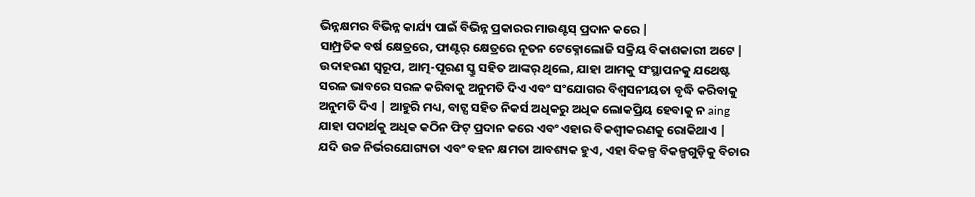ଭିନ୍ନକ୍ଷମର ବିଭିନ୍ନ କାର୍ଯ୍ୟ ପାଇଁ ବିଭିନ୍ନ ପ୍ରକାରର ମାଉଣ୍ଟସ୍ ପ୍ରଦାନ କରେ |
ସାମ୍ପ୍ରତିକ ବର୍ଷ କ୍ଷେତ୍ରରେ, ଫାଣ୍ଟର୍ କ୍ଷେତ୍ରରେ ନୂତନ ଟେକ୍ନୋଲୋଜି ସକ୍ରିୟ ବିକାଶକାରୀ ଅଟେ | ଉଦାହରଣ ସ୍ୱରୂପ, ଆତ୍ମ-ପୂରଣ ସ୍କ୍ରୁ ସହିତ ଆଙ୍କର୍ ଥିଲେ, ଯାହା ଆମକୁ ସଂସ୍ଥାପନକୁ ଯଥେଷ୍ଟ ସରଳ ଭାବରେ ସରଳ କରିବାକୁ ଅନୁମତି ଦିଏ ଏବଂ ସଂଯୋଗର ବିଶ୍ୱସନୀୟତା ବୃଦ୍ଧି କରିବାକୁ ଅନୁମତି ଦିଏ | ଆହୁରି ମଧ୍ୟ, ବାଟ୍ସ ସହିତ ନିକର୍ସ ଅଧିକରୁ ଅଧିକ ଲୋକପ୍ରିୟ ହେବାକୁ ନ aing ଯାହା ପଦାର୍ଥକୁ ଅଧିକ କଠିନ ଫିଟ୍ ପ୍ରଦାନ କରେ ଏବଂ ଏହାର ବିକଶ୍ୱୀକରଣକୁ ରୋକିଥାଏ |
ଯଦି ଉଚ୍ଚ ନିର୍ଭରଯୋଗ୍ୟତା ଏବଂ ବହନ କ୍ଷମତା ଆବଶ୍ୟକ ହୁଏ, ଏହା ବିକଳ୍ପ ବିକଳ୍ପଗୁଡ଼ିକୁ ବିଚାର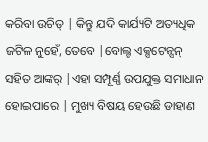କରିବା ଉଚିତ୍ | କିନ୍ତୁ ଯଦି କାର୍ଯ୍ୟଟି ଅତ୍ୟଧିକ ଜଟିଳ ନୁହେଁ, ତେବେ |ବୋଲ୍ଟ ଏକ୍ସଟେନ୍ସନ୍ ସହିତ ଆଙ୍କର୍ |ଏହା ସମ୍ପୂର୍ଣ୍ଣ ଉପଯୁକ୍ତ ସମାଧାନ ହୋଇପାରେ | ମୁଖ୍ୟ ବିଷୟ ହେଉଛି ଡାହାଣ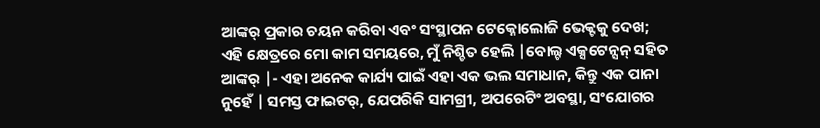ଆଙ୍କର୍ ପ୍ରକାର ଚୟନ କରିବା ଏବଂ ସଂସ୍ଥାପନ ଟେକ୍ନୋଲୋଜି ଭେକ୍ଟକୁ ଦେଖ;
ଏହି କ୍ଷେତ୍ରରେ ମୋ କାମ ସମୟରେ, ମୁଁ ନିଶ୍ଚିତ ହେଲି |ବୋଲ୍ଟ ଏକ୍ସଟେନ୍ସନ୍ ସହିତ ଆଙ୍କର୍ |- ଏହା ଅନେକ କାର୍ଯ୍ୟ ପାଇଁ ଏହା ଏକ ଭଲ ସମାଧାନ, କିନ୍ତୁ ଏକ ପାନା ନୁହେଁ | ସମସ୍ତ ଫାଇଟର୍, ଯେପରିକି ସାମଗ୍ରୀ, ଅପରେଟିଂ ଅବସ୍ଥା, ସଂଯୋଗର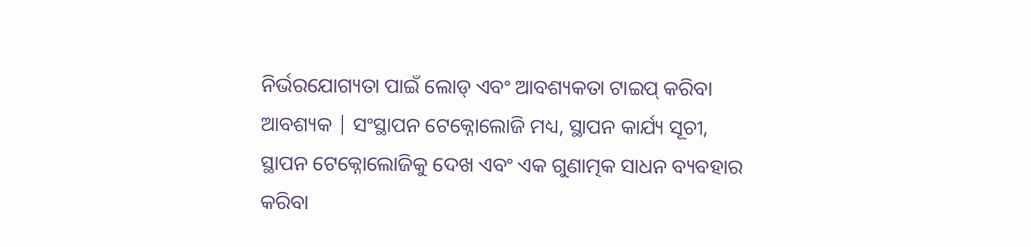ନିର୍ଭରଯୋଗ୍ୟତା ପାଇଁ ଲୋଡ୍ ଏବଂ ଆବଶ୍ୟକତା ଟାଇପ୍ କରିବା ଆବଶ୍ୟକ | ସଂସ୍ଥାପନ ଟେକ୍ନୋଲୋଜି ମଧ୍ୟ, ସ୍ଥାପନ କାର୍ଯ୍ୟ ସୂଚୀ, ସ୍ଥାପନ ଟେକ୍ନୋଲୋଜିକୁ ଦେଖ ଏବଂ ଏକ ଗୁଣାତ୍ମକ ସାଧନ ବ୍ୟବହାର କରିବା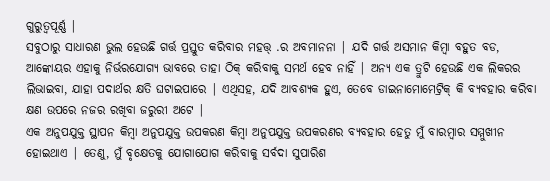ଗୁରୁତ୍ୱପୂର୍ଣ୍ଣ |
ସବୁଠାରୁ ସାଧାରଣ ଭୁଲ ହେଉଛି ଗର୍ତ୍ତ ପ୍ରସ୍ତୁତ କରିବାର ମହତ୍ତ୍ .ର ଅବମାନନା | ଯଦି ଗର୍ତ୍ତ ଅସମାନ କିମ୍ବା ବହୁତ ବଡ, ଆଙ୍କୋୟର ଏହାକୁ ନିର୍ଭରଯୋଗ୍ୟ ଭାବରେ ତାହା ଠିକ୍ କରିବାକୁ ସମର୍ଥ ହେବ ନାହିଁ | ଅନ୍ୟ ଏକ ତ୍ରୁଟି ହେଉଛି ଏକ ଲିକରର ଲିଭାଇବା, ଯାହା ପଦାର୍ଥର କ୍ଷତି ଘଟାଇପାରେ | ଏଥିସହ, ଯଦି ଆବଶ୍ୟକ ହୁଏ, ତେବେ ଡାଇନାମୋମେଟ୍ରିକ୍ କି ବ୍ୟବହାର କରିବା କ୍ଷଣ ଉପରେ ନଜର ରଖିବା ଜରୁରୀ ଅଟେ |
ଏକ ଅନୁପଯୁକ୍ତ ସ୍ଥାପନ କିମ୍ବା ଅନୁପଯୁକ୍ତ ଉପକରଣ କିମ୍ବା ଅନୁପଯୁକ୍ତ ଉପକରଣର ବ୍ୟବହାର ହେତୁ ମୁଁ ବାରମ୍ବାର ସମ୍ମୁଖୀନ ହୋଇଥାଏ | ତେଣୁ, ମୁଁ ବୃକ୍ଷେତକୁ ଯୋଗାଯୋଗ କରିବାକୁ ସର୍ବଦା ସୁପାରିଶ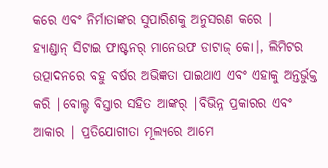କରେ ଏବଂ ନିର୍ମାତାଙ୍କର ସୁପାରିଶକୁ ଅନୁସରଣ କରେ |
ହ୍ୟାଣ୍ଡାନ୍ ସିଟାଇ ଫାଷ୍ଟନର୍ ମାନେଉଫ ଡାଟାଜ୍ କୋ।, ଲିମିଟର ଉତ୍ପାଦନରେ ବହୁ ବର୍ଷର ଅଭିଜ୍ଞତା ପାଇଥାଏ ଏବଂ ଏହାକୁ ଅନ୍ତର୍ଭୁକ୍ତ କରି |ବୋଲ୍ଟ ବିସ୍ତାର ସହିତ ଆଙ୍କର୍ |ବିଭିନ୍ନ ପ୍ରକାରର ଏବଂ ଆକାର | ପ୍ରତିଯୋଗୀତା ମୂଲ୍ୟରେ ଆମେ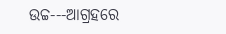ଉଚ୍ଚ---ଆଗ୍ରହରେ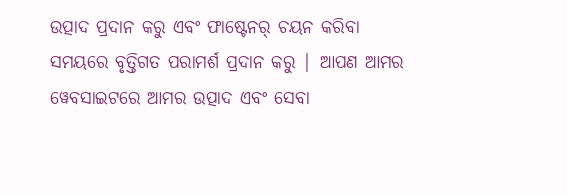ଉତ୍ପାଦ ପ୍ରଦାନ କରୁ ଏବଂ ଫାଷ୍ଟେନର୍ ଚୟନ କରିବା ସମୟରେ ବୃତ୍ତିଗତ ପରାମର୍ଶ ପ୍ରଦାନ କରୁ | ଆପଣ ଆମର ୱେବସାଇଟରେ ଆମର ଉତ୍ପାଦ ଏବଂ ସେବା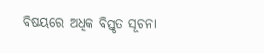ବିଷୟରେ ଅଧିକ ବିସ୍ତୃତ ସୂଚନା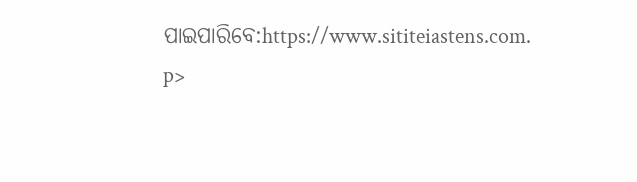ପାଇପାରିବେ:https://www.sititeiastens.com.
p>